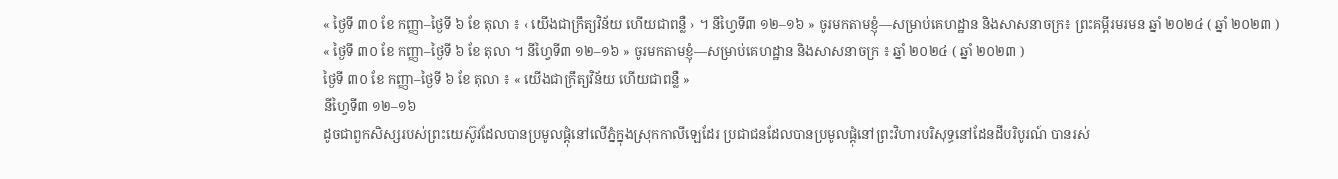« ថ្ងៃទី ៣០ ខែ កញ្ញា–ថ្ងៃទី ៦ ខែ តុលា ៖ ‹ យើងជាក្រឹត្យវិន័យ ហើយជាពន្លឺ › ។ នីហ្វៃទី៣ ១២–១៦ » ចូរមកតាមខ្ញុំ—សម្រាប់គេហដ្ឋាន និងសាសនាចក្រ៖ ព្រះគម្ពីរមរមន ឆ្នាំ ២០២៤ ( ឆ្នាំ ២០២៣ )
« ថ្ងៃទី ៣០ ខែ កញ្ញា–ថ្ងៃទី ៦ ខែ តុលា ។ នីហ្វៃទី៣ ១២–១៦ » ចូរមកតាមខ្ញុំ—សម្រាប់គេហដ្ឋាន និងសាសនាចក្រ ៖ ឆ្នាំ ២០២៤ ( ឆ្នាំ ២០២៣ )
ថ្ងៃទី ៣០ ខែ កញ្ញា–ថ្ងៃទី ៦ ខែ តុលា ៖ « យើងជាក្រឹត្យវិន័យ ហើយជាពន្លឺ »
នីហ្វៃទី៣ ១២–១៦
ដូចជាពួកសិស្សរបស់ព្រះយេស៊ូវដែលបានប្រមូលផ្ដុំនៅលើភ្នំក្នុងស្រុកកាលីឡេដែរ ប្រជាជនដែលបានប្រមូលផ្ដុំនៅព្រះវិហារបរិសុទ្ធនៅដែនដីបរិបូរណ៍ បានរស់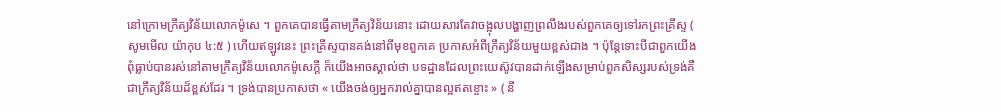នៅក្រោមក្រឹត្យវិន័យលោកម៉ូសេ ។ ពួកគេបានធ្វើតាមក្រឹត្យវិន័យនោះ ដោយសារតែវាចង្អុលបង្ហាញព្រលឹងរបស់ពួកគេឲ្យទៅរកព្រះគ្រីស្ទ ( សូមមើល យ៉ាកុប ៤:៥ ) ហើយឥឡូវនេះ ព្រះគ្រីស្ទបានគង់នៅពីមុខពួកគេ ប្រកាសអំពីក្រឹត្យវិន័យមួយខ្ពស់ជាង ។ ប៉ុន្តែទោះបីជាពួកយើងពុំធ្លាប់បានរស់នៅតាមក្រឹត្យវិន័យលោកម៉ូសេក្ដី ក៏យើងអាចស្គាល់ថា បទដ្ឋានដែលព្រះយេស៊ូវបានដាក់ឡើងសម្រាប់ពួកសិស្សរបស់ទ្រង់គឺជាក្រឹត្យវិន័យដ៏ខ្ពស់ដែរ ។ ទ្រង់បានប្រកាសថា « យើងចង់ឲ្យអ្នករាល់គ្នាបានល្អឥតខ្ចោះ » ( នី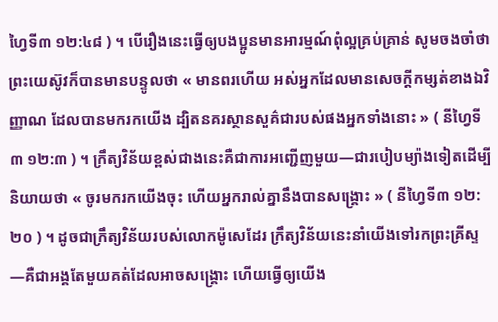ហ្វៃទី៣ ១២:៤៨ ) ។ បើរឿងនេះធ្វើឲ្យបងប្អូនមានអារម្មណ៍ពុំល្អគ្រប់គ្រាន់ សូមចងចាំថា ព្រះយេស៊ូវក៏បានមានបន្ទូលថា « មានពរហើយ អស់អ្នកដែលមានសេចក្ដីកម្សត់ខាងឯវិញ្ញាណ ដែលបានមករកយើង ដ្បិតនគរស្ថានសួគ៌ជារបស់ផងអ្នកទាំងនោះ » ( នីហ្វៃទី៣ ១២:៣ ) ។ ក្រឹត្យវិន័យខ្ពស់ជាងនេះគឺជាការអញ្ជើញមួយ—ជារបៀបម្យ៉ាងទៀតដើម្បីនិយាយថា « ចូរមករកយើងចុះ ហើយអ្នករាល់គ្នានឹងបានសង្គ្រោះ » ( នីហ្វៃទី៣ ១២:២០ ) ។ ដូចជាក្រឹត្យវិន័យរបស់លោកម៉ូសេដែរ ក្រឹត្យវិន័យនេះនាំយើងទៅរកព្រះគ្រីស្ទ—គឺជាអង្គតែមួយគត់ដែលអាចសង្គ្រោះ ហើយធ្វើឲ្យយើង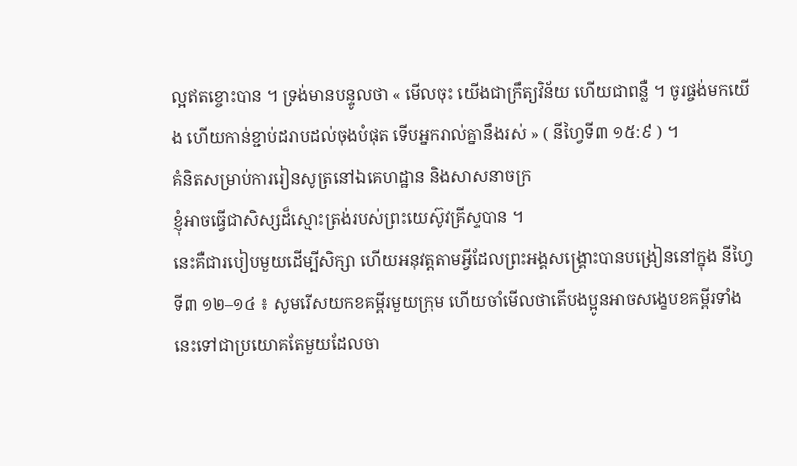ល្អឥតខ្ចោះបាន ។ ទ្រង់មានបន្ទូលថា « មើលចុះ យើងជាក្រឹត្យវិន័យ ហើយជាពន្លឺ ។ ចូរផ្ចង់មកយើង ហើយកាន់ខ្ជាប់ដរាបដល់ចុងបំផុត ទើបអ្នករាល់គ្នានឹងរស់ » ( នីហ្វៃទី៣ ១៥:៩ ) ។
គំនិតសម្រាប់ការរៀនសូត្រនៅឯគេហដ្ឋាន និងសាសនាចក្រ
ខ្ញុំអាចធ្វើជាសិស្សដ៏ស្មោះត្រង់របស់ព្រះយេស៊ូវគ្រីស្ទបាន ។
នេះគឺជារបៀបមួយដើម្បីសិក្សា ហើយអនុវត្តតាមអ្វីដែលព្រះអង្គសង្គ្រោះបានបង្រៀននៅក្នុង នីហ្វៃទី៣ ១២–១៤ ៖ សូមរើសយកខគម្ពីរមួយក្រុម ហើយចាំមើលថាតើបងប្អូនអាចសង្ខេបខគម្ពីរទាំងនេះទៅជាប្រយោគតែមួយដែលចា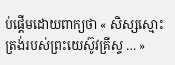ប់ផ្តើមដោយពាក្យថា « សិស្សស្មោះត្រង់របស់ព្រះយេស៊ូវគ្រីស្ទ … »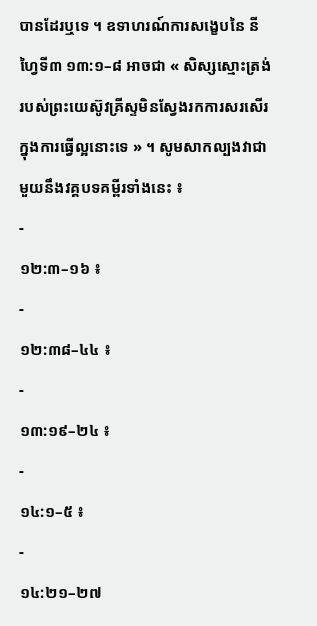បានដែរឬទេ ។ ឧទាហរណ៍ការសង្ខេបនៃ នីហ្វៃទី៣ ១៣:១–៨ អាចជា « សិស្សស្មោះត្រង់របស់ព្រះយេស៊ូវគ្រីស្ទមិនស្វែងរកការសរសើរក្នុងការធ្វើល្អនោះទេ » ។ សូមសាកល្បងវាជាមួយនឹងវគ្គបទគម្ពីរទាំងនេះ ៖
-
១២:៣–១៦ ៖
-
១២:៣៨–៤៤ ៖
-
១៣:១៩–២៤ ៖
-
១៤:១–៥ ៖
-
១៤:២១–២៧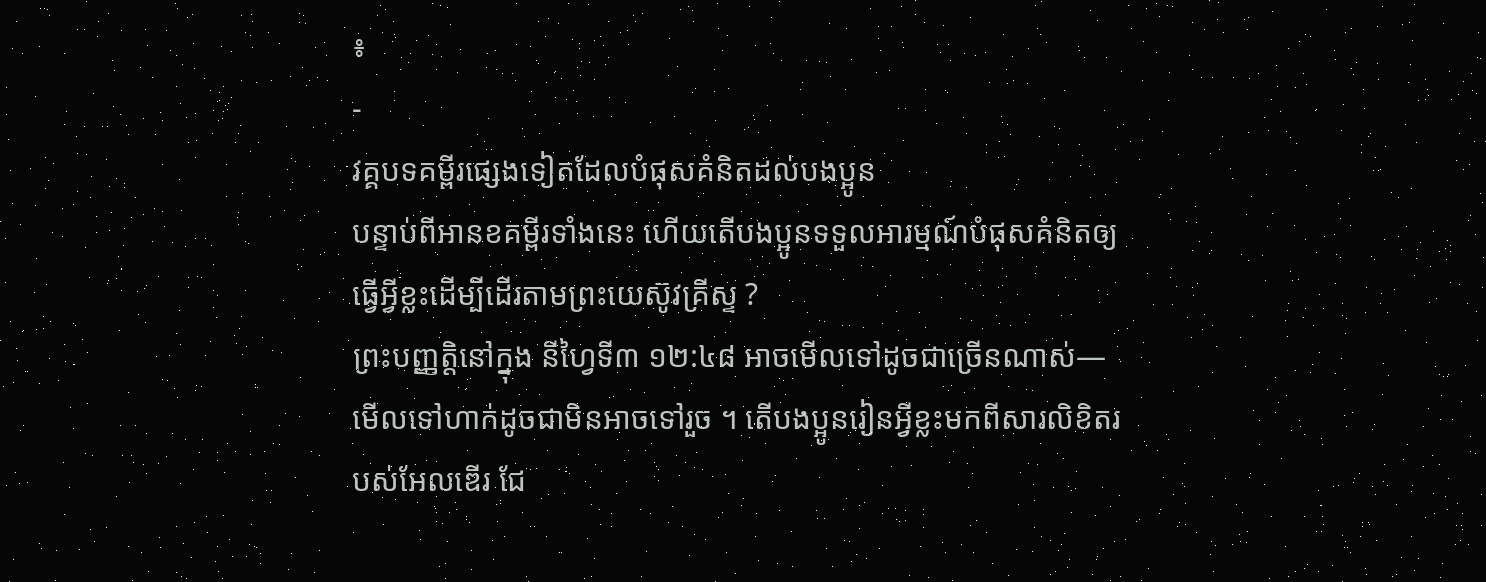៖
-
វគ្គបទគម្ពីរផ្សេងទៀតដែលបំផុសគំនិតដល់បងប្អូន
បន្ទាប់ពីអានខគម្ពីរទាំងនេះ ហើយតើបងប្អូនទទួលអារម្មណ៍បំផុសគំនិតឲ្យធ្វើអ្វីខ្លះដើម្បីដើរតាមព្រះយេស៊ូវគ្រីស្ទ ?
ព្រះបញ្ញត្តិនៅក្នុង នីហ្វៃទី៣ ១២:៤៨ អាចមើលទៅដូចជាច្រើនណាស់—មើលទៅហាក់ដូចជាមិនអាចទៅរួច ។ តើបងប្អូនរៀនអ្វីខ្លះមកពីសារលិខិតរបស់អែលឌើរ ជែ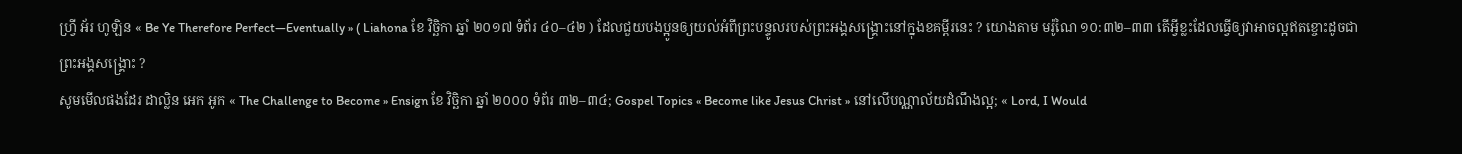ហ្វ្រី អ័រ ហូឡិន « Be Ye Therefore Perfect—Eventually » ( Liahona ខែ វិច្ឆិកា ឆ្នាំ ២០១៧ ទំព័រ ៤០–៤២ ) ដែលជួយបងប្អូនឲ្យយល់អំពីព្រះបន្ទូលរបស់ព្រះអង្គសង្គ្រោះនៅក្នុងខគម្ពីរនេះ ? យោងតាម មរ៉ូណៃ ១០:៣២–៣៣ តើអ្វីខ្លះដែលធ្វើឲ្យវាអាចល្អឥតខ្ចោះដូចជាព្រះអង្គសង្គ្រោះ ?
សូមមើលផងដែរ ដាល្លិន អេក អូក « The Challenge to Become » Ensign ខែ វិច្ឆិកា ឆ្នាំ ២០០០ ទំព័រ ៣២–៣៤; Gospel Topics « Become like Jesus Christ » នៅលើបណ្ណាល័យដំណឹងល្អ; « Lord, I Would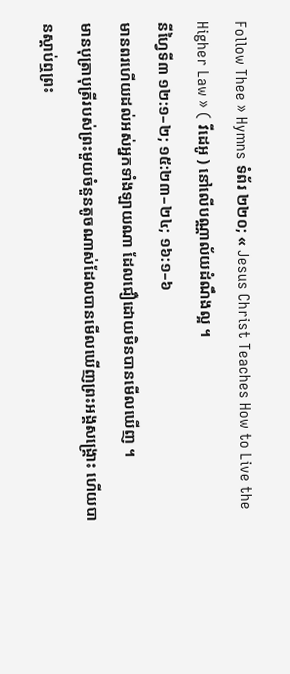Follow Thee » Hymns ទំព័រ ២២០; « Jesus Christ Teaches How to Live the Higher Law » ( វីដេអូ ) នៅលើបណ្ណាល័យដំណឹងល្អ ។
នីហ្វៃទី៣ ១២:១–២; ១៥:២៣–២៤; ១៦:១–៦
មានពរហើយដល់អស់អ្នកទាំងឡាយណា ដែលជឿដោយមិនបានមើលឃើញ ។
មានបុត្រាបុត្រីរបស់ព្រះមួយចំនួនតូចណាស់ដែលបានមើលឃើញព្រះអង្គសង្គ្រោះ ហើយបានស្ដាប់ឮព្រះ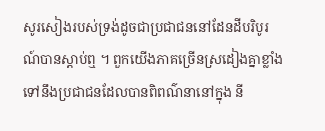សូរសៀងរបស់ទ្រង់ដូចជាប្រជាជននៅដែនដីបរិបូរណ៍បានស្ដាប់ឮ ។ ពួកយើងភាគច្រើនស្រដៀងគ្នាខ្លាំងទៅនឹងប្រជាជនដែលបានពិពណ៌នានៅក្នុង នី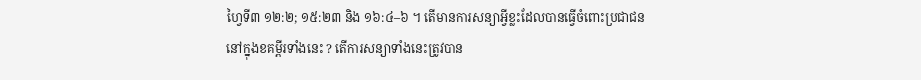ហ្វៃទី៣ ១២:២; ១៥:២៣ និង ១៦:៤–៦ ។ តើមានការសន្យាអ្វីខ្លះដែលបានធ្វើចំពោះប្រជាជននៅក្នុងខគម្ពីរទាំងនេះ ? តើការសន្យាទាំងនេះត្រូវបាន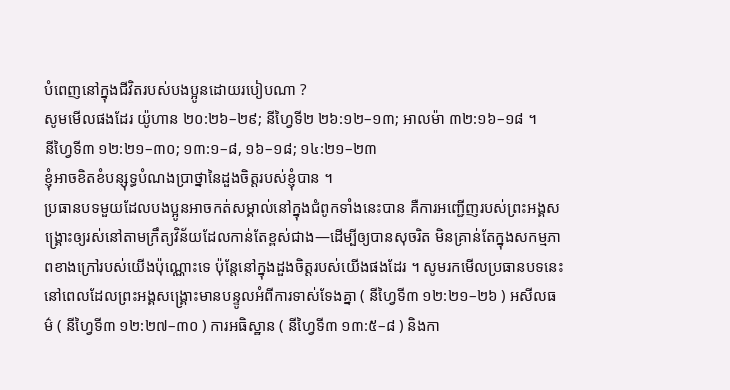បំពេញនៅក្នុងជីវិតរបស់បងប្អូនដោយរបៀបណា ?
សូមមើលផងដែរ យ៉ូហាន ២០:២៦–២៩; នីហ្វៃទី២ ២៦:១២–១៣; អាលម៉ា ៣២:១៦–១៨ ។
នីហ្វៃទី៣ ១២:២១–៣០; ១៣:១–៨, ១៦–១៨; ១៤:២១–២៣
ខ្ញុំអាចខិតខំបន្សុទ្ធបំណងប្រាថ្នានៃដួងចិត្តរបស់ខ្ញុំបាន ។
ប្រធានបទមួយដែលបងប្អូនអាចកត់សម្គាល់នៅក្នុងជំពូកទាំងនេះបាន គឺការអញ្ជើញរបស់ព្រះអង្គសង្គ្រោះឲ្យរស់នៅតាមក្រឹត្យវិន័យដែលកាន់តែខ្ពស់ជាង—ដើម្បីឲ្យបានសុចរិត មិនគ្រាន់តែក្នុងសកម្មភាពខាងក្រៅរបស់យើងប៉ុណ្ណោះទេ ប៉ុន្តែនៅក្នុងដួងចិត្តរបស់យើងផងដែរ ។ សូមរកមើលប្រធានបទនេះ នៅពេលដែលព្រះអង្គសង្គ្រោះមានបន្ទូលអំពីការទាស់ទែងគ្នា ( នីហ្វៃទី៣ ១២:២១–២៦ ) អសីលធម៌ ( នីហ្វៃទី៣ ១២:២៧–៣០ ) ការអធិស្ឋាន ( នីហ្វៃទី៣ ១៣:៥–៨ ) និងកា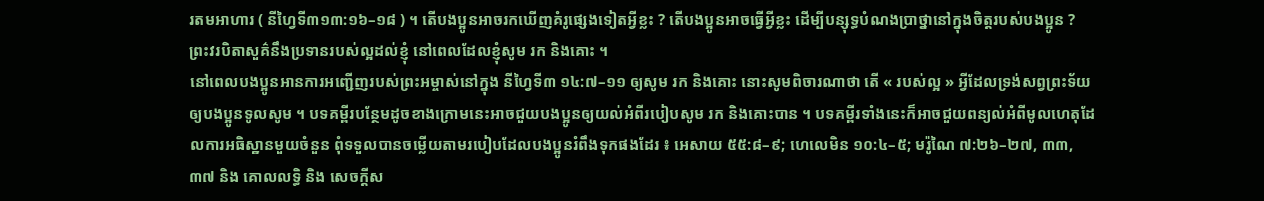រតមអាហារ ( នីហ្វៃទី៣១៣:១៦–១៨ ) ។ តើបងប្អូនអាចរកឃើញគំរូផ្សេងទៀតអ្វីខ្លះ ? តើបងប្អូនអាចធ្វើអ្វីខ្លះ ដើម្បីបន្សុទ្ធបំណងប្រាថ្នានៅក្នុងចិត្តរបស់បងប្អូន ?
ព្រះវរបិតាសួគ៌នឹងប្រទានរបស់ល្អដល់ខ្ញុំ នៅពេលដែលខ្ញុំសូម រក និងគោះ ។
នៅពេលបងប្អូនអានការអញ្ជើញរបស់ព្រះអម្ចាស់នៅក្នុង នីហ្វៃទី៣ ១៤:៧–១១ ឲ្យសូម រក និងគោះ នោះសូមពិចារណាថា តើ « របស់ល្អ » អ្វីដែលទ្រង់សព្វព្រះទ័យឲ្យបងប្អូនទូលសូម ។ បទគម្ពីរបន្ថែមដូចខាងក្រោមនេះអាចជួយបងប្អូនឲ្យយល់អំពីរបៀបសូម រក និងគោះបាន ។ បទគម្ពីរទាំងនេះក៏អាចជួយពន្យល់អំពីមូលហេតុដែលការអធិស្ឋានមួយចំនួន ពុំទទួលបានចម្លើយតាមរបៀបដែលបងប្អូនរំពឹងទុកផងដែរ ៖ អេសាយ ៥៥:៨–៩; ហេលេមិន ១០:៤–៥; មរ៉ូណៃ ៧:២៦–២៧, ៣៣, ៣៧ និង គោលលទ្ធិ និង សេចក្ដីស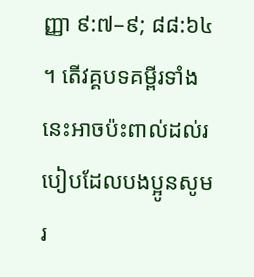ញ្ញា ៩:៧–៩; ៨៨:៦៤ ។ តើវគ្គបទគម្ពីរទាំងនេះអាចប៉ះពាល់ដល់របៀបដែលបងប្អូនសូម រ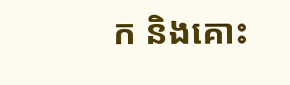ក និងគោះ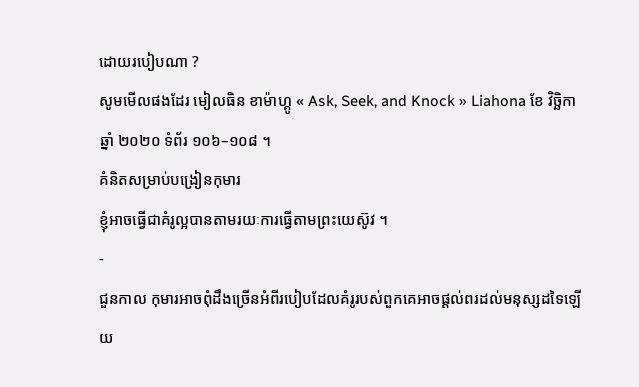ដោយរបៀបណា ?
សូមមើលផងដែរ មៀលធិន ខាម៉ាហ្គូ « Ask, Seek, and Knock » Liahona ខែ វិច្ឆិកា ឆ្នាំ ២០២០ ទំព័រ ១០៦–១០៨ ។
គំនិតសម្រាប់បង្រៀនកុមារ
ខ្ញុំអាចធ្វើជាគំរូល្អបានតាមរយៈការធ្វើតាមព្រះយេស៊ូវ ។
-
ជួនកាល កុមារអាចពុំដឹងច្រើនអំពីរបៀបដែលគំរូរបស់ពួកគេអាចផ្តល់ពរដល់មនុស្សដទៃឡើយ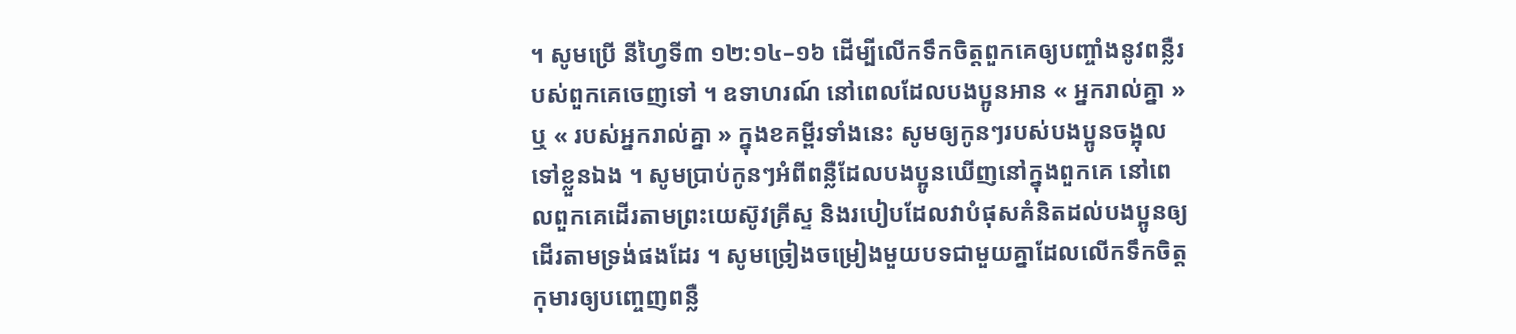។ សូមប្រើ នីហ្វៃទី៣ ១២:១៤–១៦ ដើម្បីលើកទឹកចិត្តពួកគេឲ្យបញ្ចាំងនូវពន្លឺរបស់ពួកគេចេញទៅ ។ ឧទាហរណ៍ នៅពេលដែលបងប្អូនអាន « អ្នករាល់គ្នា » ឬ « របស់អ្នករាល់គ្នា » ក្នុងខគម្ពីរទាំងនេះ សូមឲ្យកូនៗរបស់បងប្អូនចង្អុលទៅខ្លួនឯង ។ សូមប្រាប់កូនៗអំពីពន្លឺដែលបងប្អូនឃើញនៅក្នុងពួកគេ នៅពេលពួកគេដើរតាមព្រះយេស៊ូវគ្រីស្ទ និងរបៀបដែលវាបំផុសគំនិតដល់បងប្អូនឲ្យដើរតាមទ្រង់ផងដែរ ។ សូមច្រៀងចម្រៀងមួយបទជាមួយគ្នាដែលលើកទឹកចិត្តកុមារឲ្យបញ្ចេញពន្លឺ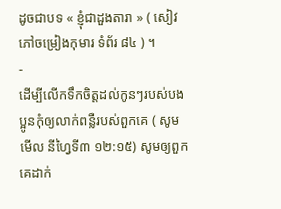ដូចជាបទ « ខ្ញុំជាដួងតារា » ( សៀវភៅចម្រៀងកុមារ ទំព័រ ៨៤ ) ។
-
ដើម្បីលើកទឹកចិត្តដល់កូនៗរបស់បងប្អូនកុំឲ្យលាក់ពន្លឺរបស់ពួកគេ ( សូមមើល នីហ្វៃទី៣ ១២:១៥) សូមឲ្យពួកគេដាក់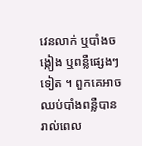វេនលាក់ ឬបាំងចង្កៀង ឬពន្លឺផ្សេងៗទៀត ។ ពួកគេអាចឈប់បាំងពន្លឺបាន រាល់ពេល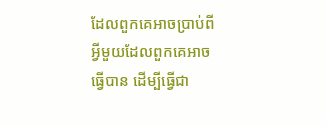ដែលពួកគេអាចប្រាប់ពីអ្វីមួយដែលពួកគេអាចធ្វើបាន ដើម្បីធ្វើជា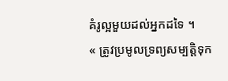គំរូល្អមួយដល់អ្នកដទៃ ។
« ត្រូវប្រមូលទ្រព្យសម្បត្តិទុក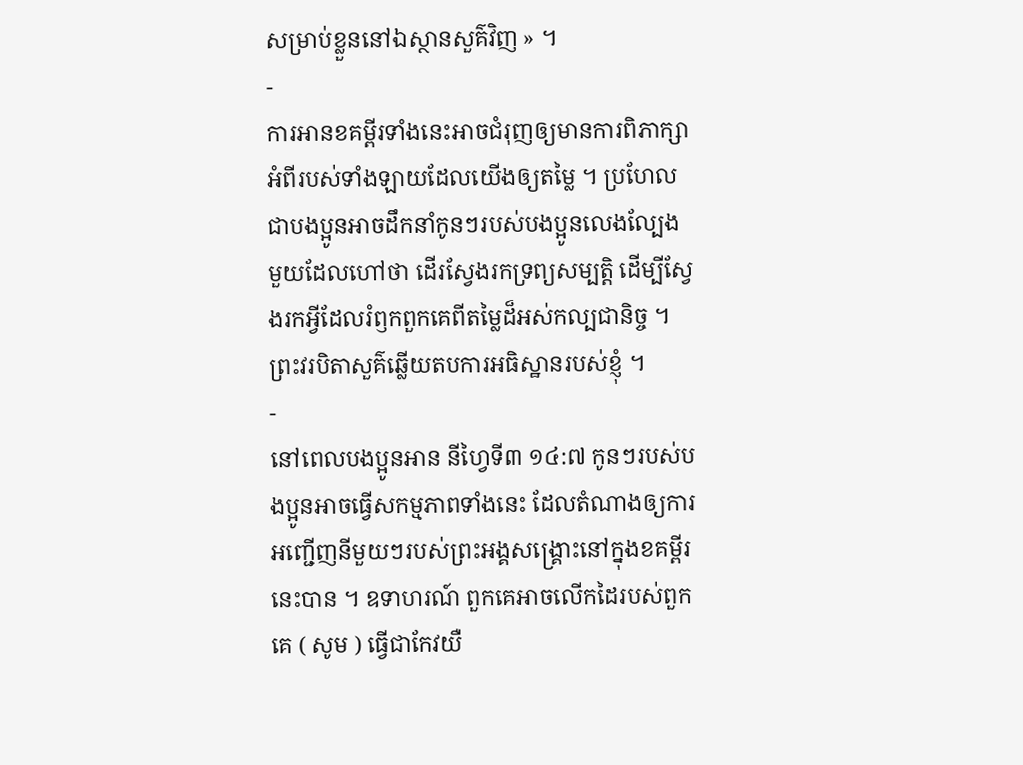សម្រាប់ខ្លួននៅឯស្ថានសួគ៌វិញ » ។
-
ការអានខគម្ពីរទាំងនេះអាចជំរុញឲ្យមានការពិភាក្សាអំពីរបស់ទាំងឡាយដែលយើងឲ្យតម្លៃ ។ ប្រហែលជាបងប្អូនអាចដឹកនាំកូនៗរបស់បងប្អូនលេងល្បែងមួយដែលហៅថា ដើរស្វែងរកទ្រព្យសម្បត្តិ ដើម្បីស្វែងរកអ្វីដែលរំឭកពួកគេពីតម្លៃដ៏អស់កល្បជានិច្ច ។
ព្រះវរបិតាសួគ៌ឆ្លើយតបការអធិស្ឋានរបស់ខ្ញុំ ។
-
នៅពេលបងប្អូនអាន នីហ្វៃទី៣ ១៤:៧ កូនៗរបស់បងប្អូនអាចធ្វើសកម្មភាពទាំងនេះ ដែលតំណាងឲ្យការអញ្ជើញនីមួយៗរបស់ព្រះអង្គសង្គ្រោះនៅក្នុងខគម្ពីរនេះបាន ។ ឧទាហរណ៍ ពួកគេអាចលើកដៃរបស់ពួកគេ ( សូម ) ធ្វើជាកែវយឺ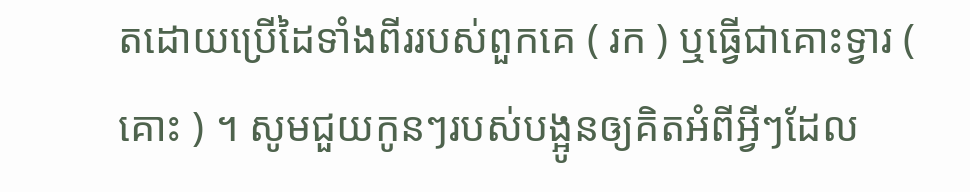តដោយប្រើដៃទាំងពីររបស់ពួកគេ ( រក ) ឬធ្វើជាគោះទ្វារ ( គោះ ) ។ សូមជួយកូនៗរបស់បង្អូនឲ្យគិតអំពីអ្វីៗដែល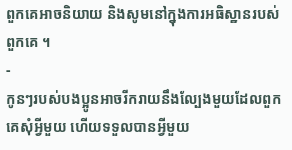ពួកគេអាចនិយាយ និងសូមនៅក្នុងការអធិស្ឋានរបស់ពួកគេ ។
-
កូនៗរបស់បងប្អូនអាចរីករាយនឹងល្បែងមួយដែលពួកគេសុំអ្វីមួយ ហើយទទួលបានអ្វីមួយ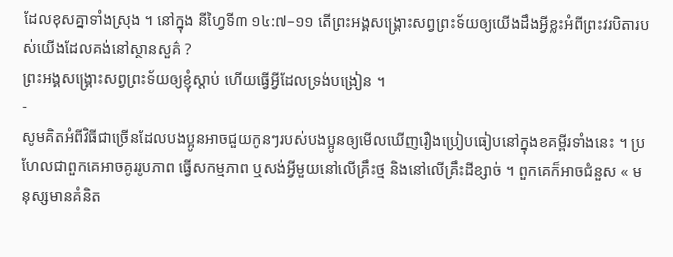ដែលខុសគ្នាទាំងស្រុង ។ នៅក្នុង នីហ្វៃទី៣ ១៤:៧–១១ តើព្រះអង្គសង្គ្រោះសព្វព្រះទ័យឲ្យយើងដឹងអ្វីខ្លះអំពីព្រះវរបិតារបស់យើងដែលគង់នៅស្ថានសួគ៌ ?
ព្រះអង្គសង្គ្រោះសព្វព្រះទ័យឲ្យខ្ញុំស្តាប់ ហើយធ្វើអ្វីដែលទ្រង់បង្រៀន ។
-
សូមគិតអំពីវិធីជាច្រើនដែលបងប្អូនអាចជួយកូនៗរបស់បងប្អូនឲ្យមើលឃើញរឿងប្រៀបធៀបនៅក្នុងខគម្ពីរទាំងនេះ ។ ប្រហែលជាពួកគេអាចគូររូបភាព ធ្វើសកម្មភាព ឬសង់អ្វីមួយនៅលើគ្រឹះថ្ម និងនៅលើគ្រឹះដីខ្សាច់ ។ ពួកគេក៏អាចជំនួស « មនុស្សមានគំនិត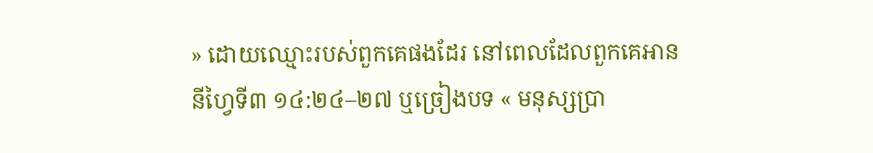» ដោយឈ្មោះរបស់ពួកគេផងដែរ នៅពេលដែលពួកគេអាន នីហ្វៃទី៣ ១៤:២៤–២៧ ឬច្រៀងបទ « មនុស្សប្រា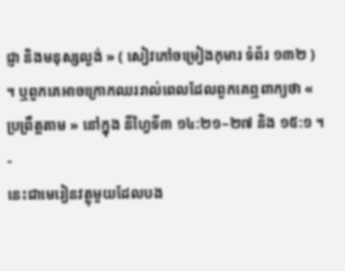ជ្ញា និងមនុស្សល្ងង់ » ( សៀវភៅចម្រៀងកុមារ ទំព័រ ១៣២ ) ។ ឬពួកគេអាចក្រោកឈររាល់ពេលដែលពួកគេឮពាក្យថា « ប្រព្រឹត្តតាម » នៅក្នុង នីហ្វៃទី៣ ១៤:២១–២៧ និង ១៥:១ ។
-
នេះជាមេរៀនវត្ថុមួយដែលបង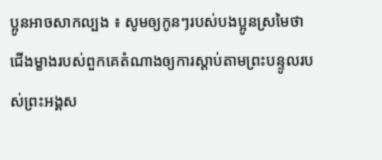ប្អូនអាចសាកល្បង ៖ សូមឲ្យកូនៗរបស់បងប្អូនស្រមៃថា ជើងម្ខាងរបស់ពួកគេតំណាងឲ្យការស្តាប់តាមព្រះបន្ទូលរបស់ព្រះអង្គស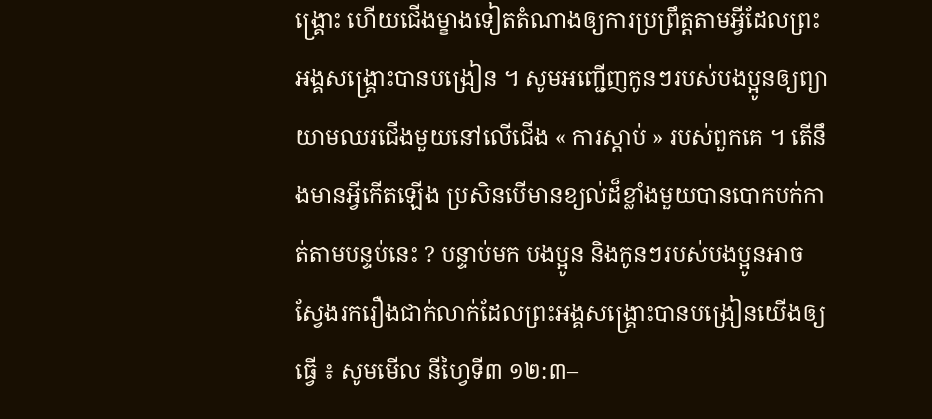ង្គ្រោះ ហើយជើងម្ខាងទៀតតំណាងឲ្យការប្រព្រឹត្តតាមអ្វីដែលព្រះអង្គសង្គ្រោះបានបង្រៀន ។ សូមអញ្ជើញកូនៗរបស់បងប្អូនឲ្យព្យាយាមឈរជើងមួយនៅលើជើង « ការស្ដាប់ » របស់ពួកគេ ។ តើនឹងមានអ្វីកើតឡើង ប្រសិនបើមានខ្យល់ដ៏ខ្លាំងមួយបានបោកបក់កាត់តាមបន្ទប់នេះ ? បន្ទាប់មក បងប្អូន និងកូនៗរបស់បងប្អូនអាចស្វែងរករឿងជាក់លាក់ដែលព្រះអង្គសង្គ្រោះបានបង្រៀនយើងឲ្យធ្វើ ៖ សូមមើល នីហ្វៃទី៣ ១២:៣–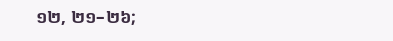១២, ២១–២៦;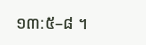១៣:៥–៨ ។